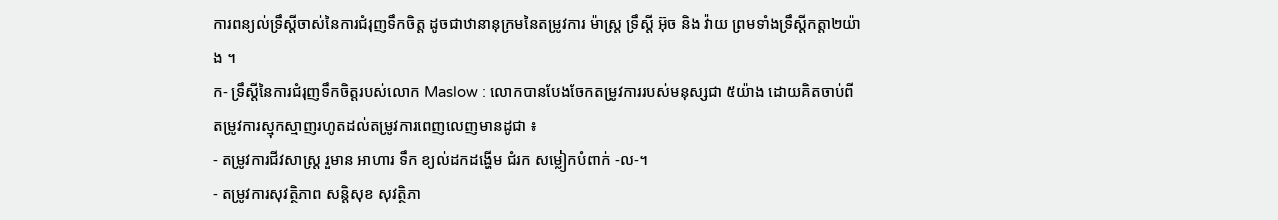ការពន្យល់ទ្រឹស្តីចាស់នៃការជំរុញទឹកចិត្ត ដូចជាឋានានុក្រមនៃតម្រូវការ ម៉ាស្រ្ត ទ្រឹស្តី អ៊ុច និង វ៉ាយ ព្រមទាំងទ្រឹស្ដីកត្តា២យ៉ាង ។
ក- ទ្រឹសី្តនៃការជំរុញទឹកចិត្តរបស់លោក Maslow : លោកបានបែងចែកតម្រូវការរបស់មនុស្សជា ៥យ៉ាង ដោយគិតចាប់ពីតម្រូវការស្មុកស្មាញរហូតដល់តម្រូវការពេញលេញមានដូជា ៖
- តម្រូវការជីវសាស្ត្រ រួមាន អាហារ ទឹក ខ្យល់ដកដង្ហើម ជំរក សម្លៀកបំពាក់ -ល-។
- តម្រូវការសុវត្ថិភាព សន្តិសុខ សុវត្ថិភា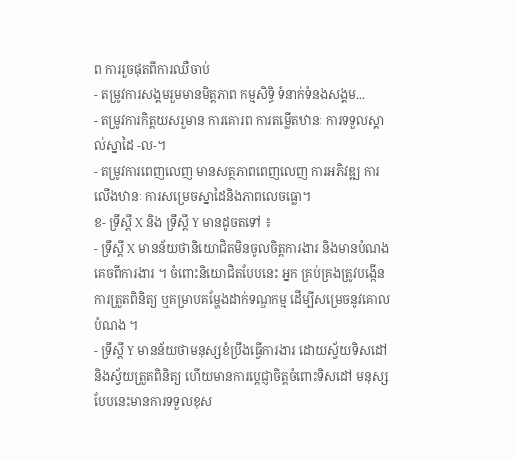ព ការរួចផុតពីការឈឺចាប់
- តម្រូវការសង្គមរួមមានមិត្តភាព កម្មសិទ្ធិ ទំនាក់ទំនងសង្គម...
- តម្រូវការកិត្តយសរួមាន ការគោរព ការតម្លើតឋានៈ ការទទួលស្គាល់ស្នាដៃ -ល-។
- តម្រូវការពេញលេញ មានសត្ថភាពពេញលេញ ការអភិវឌ្ឍ ការលើងឋានៈ ការសម្រេចស្នាដៃនិងភាពលេចធ្លោ។
ខ- ទ្រឹស្តី X និង ទ្រឹស្តី Y មានដូចតទៅ ៖
- ទ្រឹស្តី X មានន័យថានិយោជិតមិនចូលចិត្តការងារ និងមានបំណងគេចពីការងារ ។ ចំពោះនិយោជិតបែបនេះ អ្នក គ្រប់គ្រងត្រូវបង្កើនការត្រួតពិនិត្យ ឬគម្រាបគម្ហែងដាក់ទណ្ឌកម្ម ដើម្បីសម្រេចនូវគោលបំណង ។
- ទ្រឹស្តី Y មានន័យថាមនុស្សខំប្រឹងធ្វើការងារ ដោយស្វ័យទិសដៅ និងស្វ័យត្រួតពិនិត្យ ហើយមានការប្តេជ្ញាចិត្តចំពោះទិសដៅ មនុស្សបែបនេះមានការទទួលខុស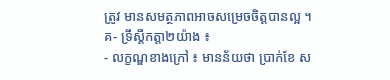ត្រូវ មានសមត្ថភាពអាចសម្រេចចិត្តបានល្អ ។
គ- ទ្រឹស្តីកត្តា២យ៉ាង ៖
- លក្ខណ្ឌខាងក្រៅ ៖ មានន័យថា ប្រាក់ខែ ស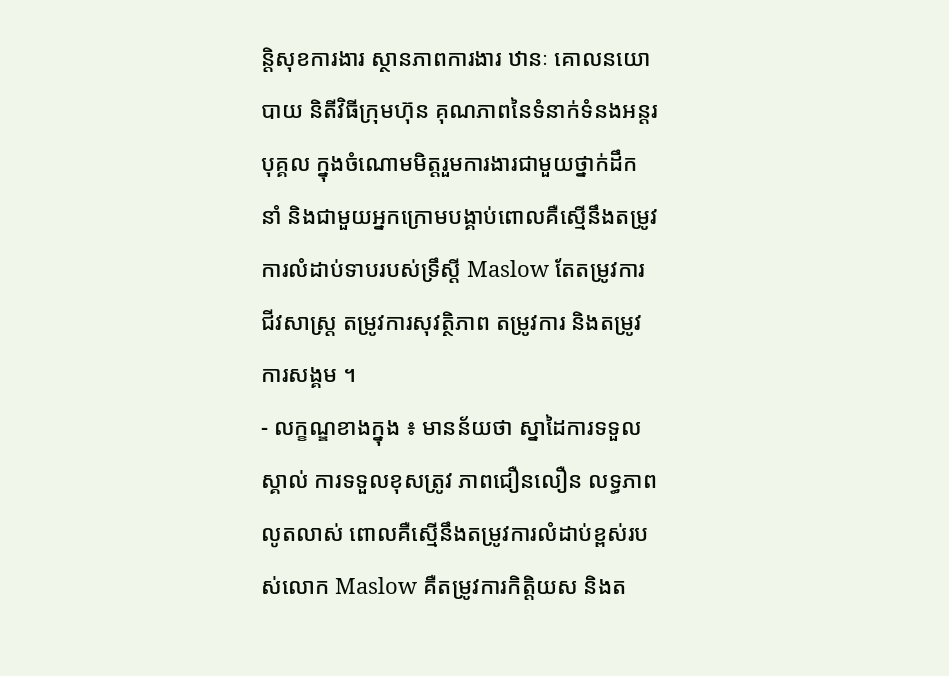ន្តិសុខការងារ ស្ថានភាពការងារ ឋានៈ គោលនយោបាយ និតីវិធីក្រុមហ៊ុន គុណភាពនៃទំនាក់ទំនងអន្តរបុគ្គល ក្នុងចំណោមមិត្តរួមការងារជាមួយថ្នាក់ដឹកនាំ និងជាមួយអ្នកក្រោមបង្គាប់ពោលគឺស្មើនឹងតម្រូវការលំដាប់ទាបរបស់ទ្រឹស្ដី Maslow តែតម្រូវការជីវសាស្ត្រ តម្រូវការសុវត្ថិភាព តម្រូវការ និងតម្រូវការសង្គម ។
- លក្ខណ្ឌខាងក្នុង ៖ មានន័យថា ស្នាដៃការទទួលស្គាល់ ការទទួលខុសត្រូវ ភាពជឿនលឿន លទ្ធភាពលូតលាស់ ពោលគឺស្មើនឹងតម្រូវការលំដាប់ខ្ពស់របស់លោក Maslow គឺតម្រូវការកិត្តិយស និងត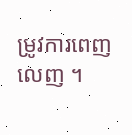ម្រូវការពេញលេញ ។